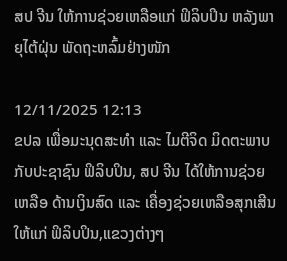ສປ ຈີນ ໃຫ້ການຊ່ວຍເຫລືອແກ່ ຟິລິບປິນ ຫລັງພາຍຸໄຕ້ຝຸ່ນ ພັດຖະຫລົ້ມຢ່າງໜັກ

12/11/2025 12:13
ຂປລ ເພື່ອມະນຸດສະທຳ ແລະ ໄມຕີຈິດ ມິດຕະພາບ ກັບປະຊາຊົນ ຟິລິບປິນ, ສປ ຈີນ ໄດ້ໃຫ້ການຊ່ວຍເຫລືອ ດ້ານເງິນສົດ ແລະ ເຄື່ອງຊ່ວຍເຫລືອສຸກເສີນ ໃຫ້ແກ່ ຟິລິບປິນ,ແຂວງຕ່າງໆ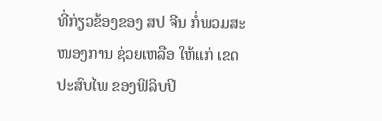ທີ່ກ່ຽວຂ້ອງຂອງ ສປ ຈີນ ກໍ່ພວມສະໜອງການ ຊ່ວຍເຫລືອ ໃຫ້ແກ່ ເຂດປະສົບໄພ ຂອງຟິລິບປິ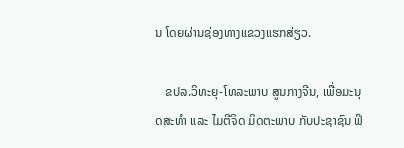ນ ໂດຍຜ່ານຊ່ອງທາງແຂວງແຮກສ່ຽວ.

   ຂປລ.ວິທະຍຸ-ໂທລະພາບ ສູນກາງຈີນ, ເພື່ອມະນຸດສະທຳ ແລະ ໄມຕີຈິດ ມິດຕະພາບ ກັບປະຊາຊົນ ຟິ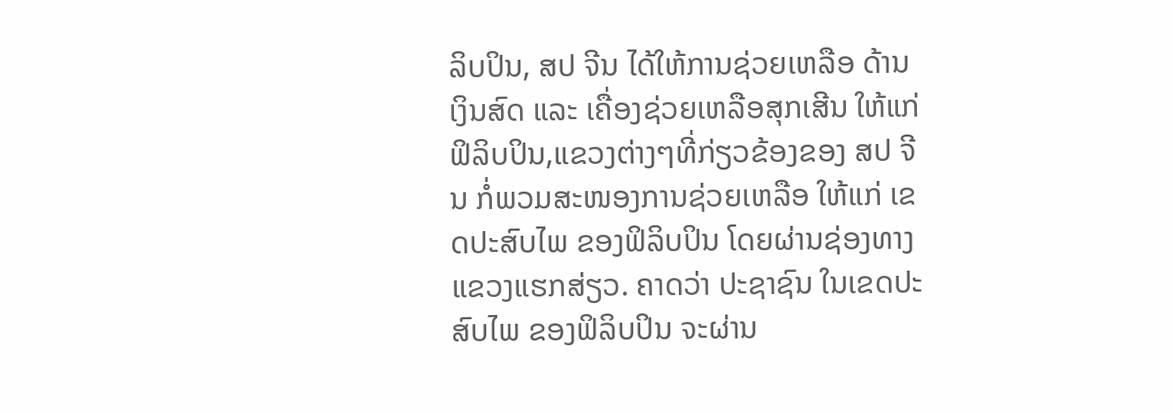ລິບປິນ, ສປ ຈີນ ໄດ້ໃຫ້ການຊ່ວຍເຫລືອ ດ້ານເງິນສົດ ແລະ ເຄື່ອງຊ່ວຍເຫລືອສຸກເສີນ ໃຫ້ແກ່ ຟິລິບປິນ,ແຂວງຕ່າງໆທີ່ກ່ຽວຂ້ອງຂອງ ສປ ຈີນ ກໍ່ພວມສະໜອງການຊ່ວຍເຫລືອ ໃຫ້ແກ່ ເຂດປະສົບໄພ ຂອງຟິລິບປິນ ໂດຍຜ່ານຊ່ອງທາງແຂວງແຮກສ່ຽວ. ຄາດວ່າ ປະຊາຊົນ ໃນເຂດປະສົບໄພ ຂອງຟິລິບປິນ ຈະຜ່ານ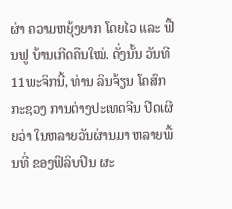ຜ່າ ຄວາມຫຍຸ້ງຍາກ ໂດຍໄວ ແລະ ຟື້ນຟູ ບ້ານເກີດຄືນໃໝ່. ດັ່ງນັ້ນ ວັນທີ 11ພະຈິກນີ້, ທ່ານ ລິນຈ້ຽນ ໂຄສົກກະຊວງ ການຕ່າງປະເທດຈີນ ປີດເຜີຍວ່າ ໃນຫລາຍວັນຜ່ານມາ ຫລາຍພື້ນທີ່ ຂອງຟິລິບປິນ ຜະ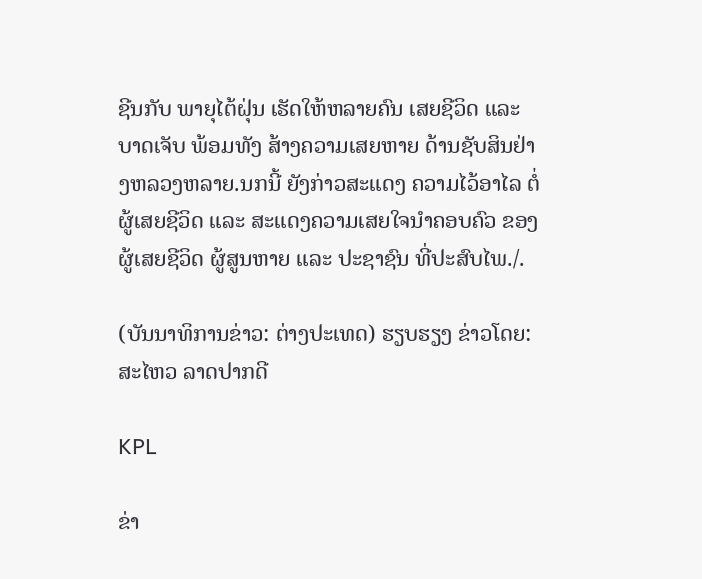ຊີນກັບ ພາຍຸໄຕ້ຝຸ່ນ ເຮັດໃຫ້ຫລາຍຄົນ ເສຍຊີວິດ ແລະ ບາດເຈັບ ພ້ອມທັງ ສ້າງຄວາມເສຍຫາຍ ດ້ານຊັບສິນຢ່າງຫລວງຫລາຍ.ນກນີ້ ຍັງກ່າວສະແດງ ຄວາມໄວ້ອາໄລ ຕໍ່ຜູ້ເສຍຊີວິດ ແລະ ສະແດງຄວາມເສຍໃຈນຳຄອບຄົວ ຂອງຜູ້ເສຍຊີວິດ ຜູ້ສູນຫາຍ ແລະ ປະຊາຊົນ ທີ່ປະສົບໄພ./.

(ບັນນາທິການຂ່າວ: ຕ່າງປະເທດ) ຮຽບຮຽງ ຂ່າວໂດຍ: ສະໄຫວ ລາດປາກດີ

KPL

ຂ່າ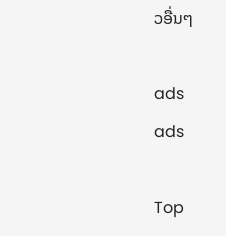ວອື່ນໆ

ads
ads

Top